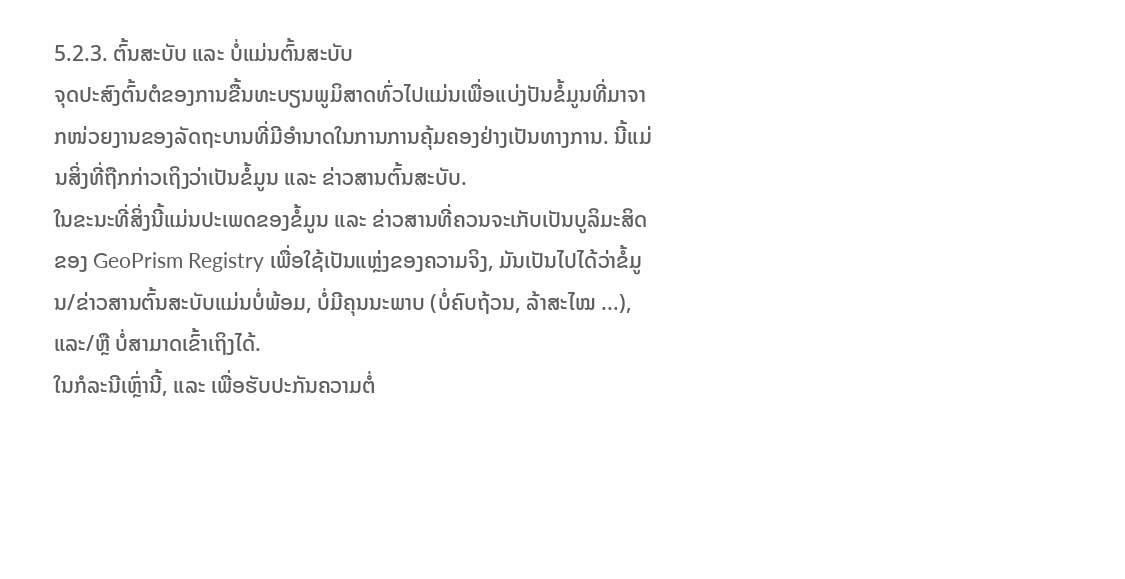5.2.3. ຕົ້ນສະບັບ ແລະ ບໍ່ແມ່ນຕົ້ນສະບັບ
ຈຸດປະສົງຕົ້ນຕໍຂອງການຂື້ນທະບຽນພູມິສາດທົ່ວໄປແມ່ນເພື່ອແບ່ງປັນຂໍ້ມູນທີ່ມາຈາກໜ່ວຍງານຂອງລັດຖະບານທີ່ມີອໍານາດໃນການການຄຸ້ມຄອງຢ່າງເປັນທາງການ. ນີ້ແມ່ນສິ່ງທີ່ຖືກກ່າວເຖິງວ່າເປັນຂໍ້ມູນ ແລະ ຂ່າວສານຕົ້ນສະບັບ.
ໃນຂະນະທີ່ສິ່ງນີ້ແມ່ນປະເພດຂອງຂໍ້ມູນ ແລະ ຂ່າວສານທີ່ຄວນຈະເກັບເປັນບູລິມະສິດຂອງ GeoPrism Registry ເພື່ອໃຊ້ເປັນແຫຼ່ງຂອງຄວາມຈິງ, ມັນເປັນໄປໄດ້ວ່າຂໍ້ມູນ/ຂ່າວສານຕົ້ນສະບັບແມ່ນບໍ່ພ້ອມ, ບໍ່ມີຄຸນນະພາບ (ບໍ່ຄົບຖ້ວນ, ລ້າສະໄໝ ...), ແລະ/ຫຼື ບໍ່ສາມາດເຂົ້າເຖິງໄດ້.
ໃນກໍລະນີເຫຼົ່ານີ້, ແລະ ເພື່ອຮັບປະກັນຄວາມຕໍ່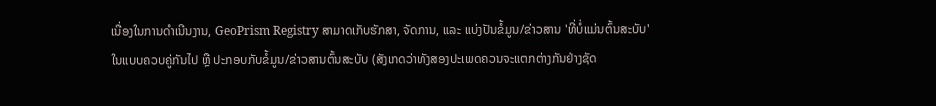ເນື່ອງໃນການດໍາເນີນງານ, GeoPrism Registry ສາມາດເກັບຮັກສາ, ຈັດການ, ແລະ ແບ່ງປັນຂໍ້ມູນ/ຂ່າວສານ 'ທີ່ບໍ່ແມ່ນຕົ້ນສະບັບ' ໃນແບບຄວບຄູ່ກັນໄປ ຫຼື ປະກອບກັບຂໍ້ມູນ/ຂ່າວສານຕົ້ນສະບັບ (ສັງເກດວ່າທັງສອງປະເພດຄວນຈະແຕກຕ່າງກັນຢ່າງຊັດ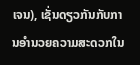ເຈນ), ເຊັ່ນດຽວກັນກັບການອໍານວຍຄວາມສະດວກໃນ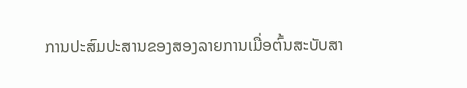ການປະສົມປະສານຂອງສອງລາຍການເມື່ອຕົ້ນສະບັບສາ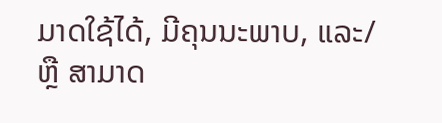ມາດໃຊ້ໄດ້, ມີຄຸນນະພາບ, ແລະ/ຫຼື ສາມາດ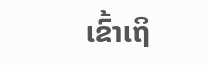ເຂົ້າເຖິ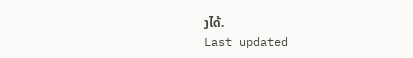ງໄດ້.
Last updated